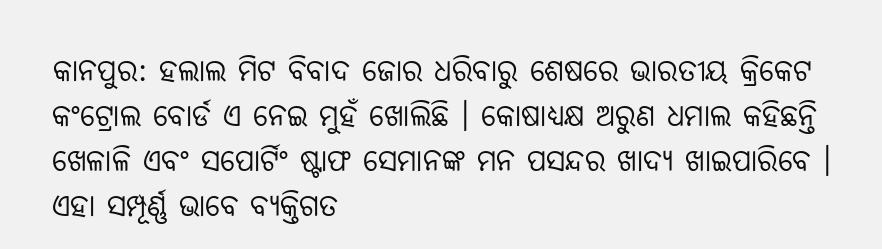କାନପୁର: ହଲାଲ ମିଟ ବିବାଦ ଜୋର ଧରିବାରୁ ଶେଷରେ ଭାରତୀୟ କ୍ରିକେଟ କଂଟ୍ରୋଲ ବୋର୍ଡ ଏ ନେଇ ମୁହଁ ଖୋଲିଛି । କୋଷାଧ୍ୟକ୍ଷ ଅରୁଣ ଧମାଲ କହିଛନ୍ତି ଖେଳାଳି ଏବଂ ସପୋର୍ଟିଂ ଷ୍ଟାଫ ସେମାନଙ୍କ ମନ ପସନ୍ଦର ଖାଦ୍ୟ ଖାଇପାରିବେ । ଏହା ସମ୍ପୂର୍ଣ୍ଣ ଭାବେ ବ୍ୟକ୍ତିଗତ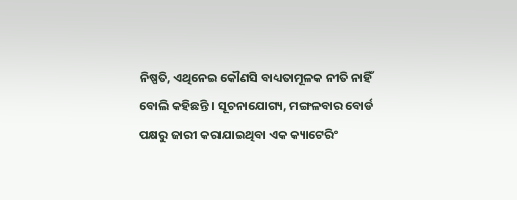ନିଷ୍ପତି, ଏଥିନେଇ କୌଣସି ବାଧ୍ୟତାମୂଳକ ନୀତି ନାହିଁ ବୋଲି କହିଛନ୍ତି । ସୂଚନାଯୋଗ୍ୟ, ମଙ୍ଗଳବାର ବୋର୍ଡ ପକ୍ଷରୁ ଜାରୀ କରାଯାଇଥିବା ଏକ କ୍ୟାଟେରିଂ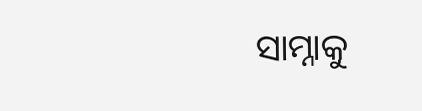ସାମ୍ନାକୁ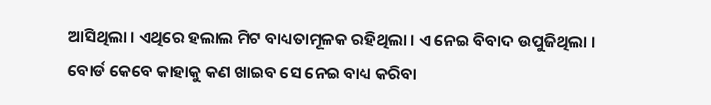ଆସିଥିଲା । ଏଥିରେ ହଲାଲ ମିଟ ବାଧ୍ୟତାମୂଳକ ରହିଥିଲା । ଏ ନେଇ ବିବାଦ ଉପୁଜିଥିଲା ।
ବୋର୍ଡ କେବେ କାହାକୁ କଣ ଖାଇବ ସେ ନେଇ ବାଧ୍ୟ କରିବା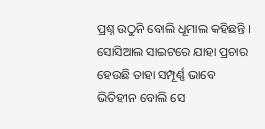ପ୍ରଶ୍ନ ଉଠୁନି ବୋଲି ଧୂମାଲ କହିଛନ୍ତି । ସୋସିଆଲ ସାଇଟରେ ଯାହା ପ୍ରଚାର ହେଉଛି ତାହା ସମ୍ପୂର୍ଣ୍ଣ ଭାବେ ଭିତିହୀନ ବୋଲି ସେ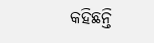କହିଛନ୍ତି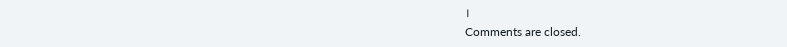।
Comments are closed.